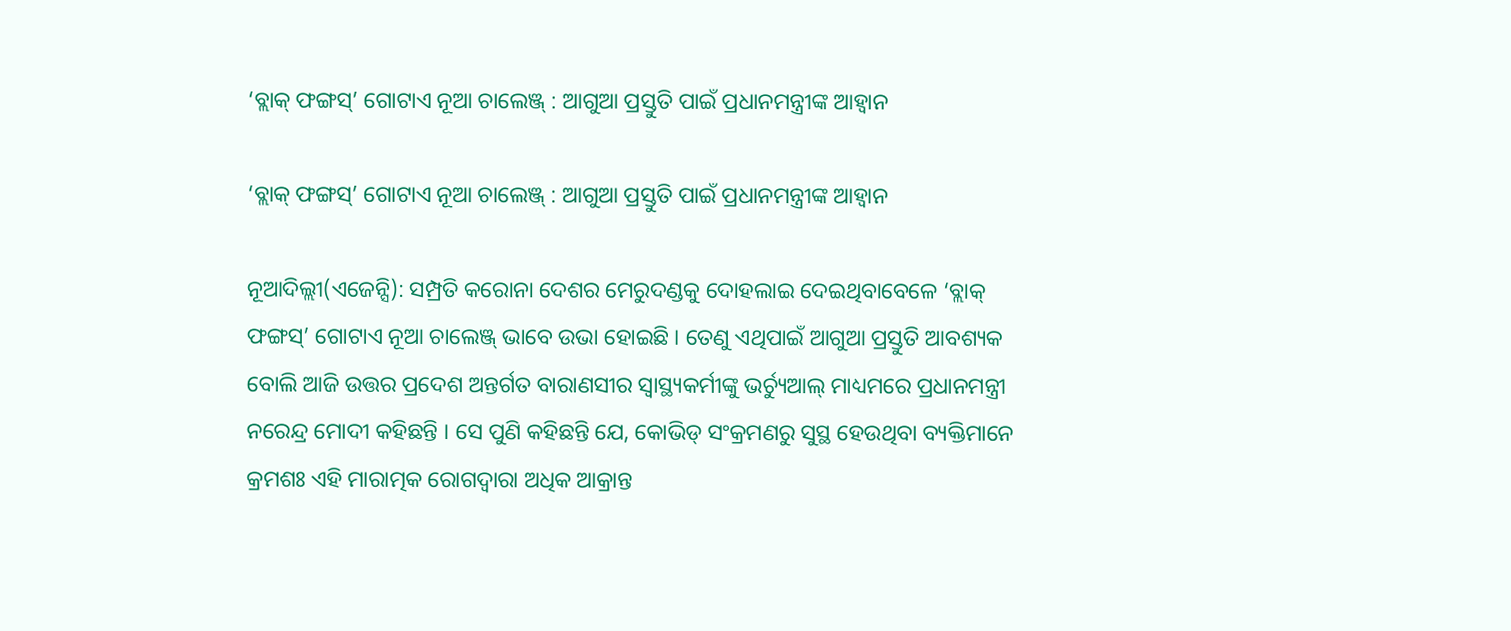‘ବ୍ଲାକ୍ ଫଙ୍ଗସ୍’ ଗୋଟାଏ ନୂଆ ଚାଲେଞ୍ଜ୍ : ଆଗୁଆ ପ୍ରସ୍ତୁତି ପାଇଁ ପ୍ରଧାନମନ୍ତ୍ରୀଙ୍କ ଆହ୍ୱାନ

‘ବ୍ଲାକ୍ ଫଙ୍ଗସ୍’ ଗୋଟାଏ ନୂଆ ଚାଲେଞ୍ଜ୍ : ଆଗୁଆ ପ୍ରସ୍ତୁତି ପାଇଁ ପ୍ରଧାନମନ୍ତ୍ରୀଙ୍କ ଆହ୍ୱାନ

ନୂଆଦିଲ୍ଲୀ(ଏଜେନ୍ସି): ସମ୍ପ୍ରତି କରୋନା ଦେଶର ମେରୁଦଣ୍ଡକୁ ଦୋହଲାଇ ଦେଇଥିବାବେଳେ ‘ବ୍ଲାକ୍ ଫଙ୍ଗସ୍’ ଗୋଟାଏ ନୂଆ ଚାଲେଞ୍ଜ୍ ଭାବେ ଉଭା ହୋଇଛି । ତେଣୁ ଏଥିପାଇଁ ଆଗୁଆ ପ୍ରସ୍ତୁତି ଆବଶ୍ୟକ ବୋଲି ଆଜି ଉତ୍ତର ପ୍ରଦେଶ ଅନ୍ତର୍ଗତ ବାରାଣସୀର ସ୍ୱାସ୍ଥ୍ୟକର୍ମୀଙ୍କୁ ଭର୍ଚ୍ୟୁଆଲ୍ ମାଧ୍ୟମରେ ପ୍ରଧାନମନ୍ତ୍ରୀ ନରେନ୍ଦ୍ର ମୋଦୀ କହିଛନ୍ତି । ସେ ପୁଣି କହିଛନ୍ତି ଯେ, କୋଭିଡ୍ ସଂକ୍ରମଣରୁ ସୁସ୍ଥ ହେଉଥିବା ବ୍ୟକ୍ତିମାନେ କ୍ରମଶଃ ଏହି ମାରାତ୍ମକ ରୋଗଦ୍ୱାରା ଅଧିକ ଆକ୍ରାନ୍ତ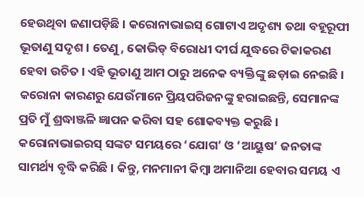ହେଉଥିବା ଜଣାପଡ଼ିଛି । କରୋନାଭାଇସ୍ ଗୋଟାଏ ଅଦୃଶ୍ୟ ତଥା ବହୂରୂପୀ ଭୂତାଣୁ ସଦୃଶ । ତେଣୁ, କୋଭିଡ୍ ବିରୋଧୀ ଦୀର୍ଘ ଯୁଦ୍ଧରେ ଟିକାକରଣ ହେବା ଉଚିତ । ଏହି ଭୂତାଣୁ ଆମ ଠାରୁ ଅନେକ ବ୍ୟକ୍ତିଙ୍କୁ ଛଡ଼ାଇ ନେଇଛି । କରୋନା କାରଣରୁ ଯେଉଁମାନେ ପ୍ରିୟପରିଜନଙ୍କୁ ହରାଇଛନ୍ତି, ସେମାନଙ୍କ ପ୍ରତି ମୁଁ ଶ୍ରଦ୍ଧାଞ୍ଜଳି ଜ୍ଞାପନ କରିବା ସହ ଶୋକବ୍ୟକ୍ତ କରୁଛି । କରୋନାଭାଇରସ୍ ସଙ୍କଟ ସମୟରେ ‘ଯୋଗ’ ଓ ‘ଆୟୁଷ’ ଜନତାଙ୍କ ସାମର୍ଥ୍ୟ ବୃଦ୍ଧି କରିଛି । କିନ୍ତୁ, ମନମାନୀ କିମ୍ବା ଅମାନିଆ ହେବାର ସମୟ ଏ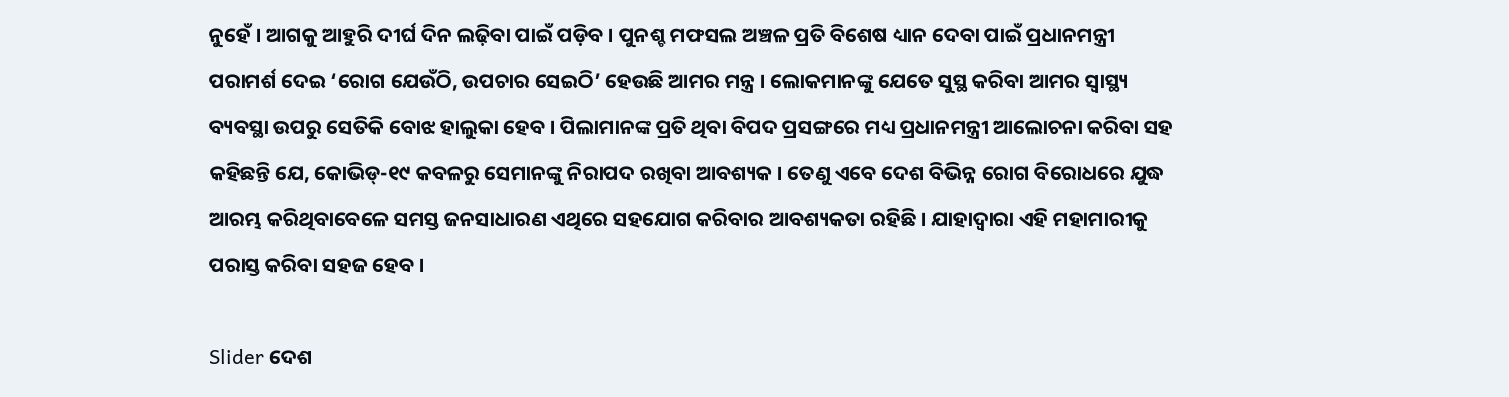ନୁହେଁ । ଆଗକୁ ଆହୁରି ଦୀର୍ଘ ଦିନ ଲଢ଼ିବା ପାଇଁ ପଡ଼ିବ । ପୁନଶ୍ଚ ମଫସଲ ଅଞ୍ଚଳ ପ୍ରତି ବିଶେଷ ଧ୍ୟାନ ଦେବା ପାଇଁ ପ୍ରଧାନମନ୍ତ୍ରୀ ପରାମର୍ଶ ଦେଇ ‘ରୋଗ ଯେଉଁଠି, ଉପଚାର ସେଇଠି’ ହେଉଛି ଆମର ମନ୍ତ୍ର । ଲୋକମାନଙ୍କୁ ଯେତେ ସୁସ୍ଥ କରିବା ଆମର ସ୍ୱାସ୍ଥ୍ୟ ବ୍ୟବସ୍ଥା ଉପରୁ ସେତିକି ବୋଝ ହାଲୁକା ହେବ । ପିଲାମାନଙ୍କ ପ୍ରତି ଥିବା ବିପଦ ପ୍ରସଙ୍ଗରେ ମଧ୍ୟ ପ୍ରଧାନମନ୍ତ୍ରୀ ଆଲୋଚନା କରିବା ସହ କହିଛନ୍ତି ଯେ, କୋଭିଡ୍-୧୯ କବଳରୁ ସେମାନଙ୍କୁ ନିରାପଦ ରଖିବା ଆବଶ୍ୟକ । ତେଣୁ ଏବେ ଦେଶ ବିଭିନ୍ନ ରୋଗ ବିରୋଧରେ ଯୁଦ୍ଧ ଆରମ୍ଭ କରିଥିବାବେଳେ ସମସ୍ତ ଜନସାଧାରଣ ଏଥିରେ ସହଯୋଗ କରିବାର ଆବଶ୍ୟକତା ରହିଛି । ଯାହାଦ୍ୱାରା ଏହି ମହାମାରୀକୁ ପରାସ୍ତ କରିବା ସହଜ ହେବ ।

Slider ଦେଶ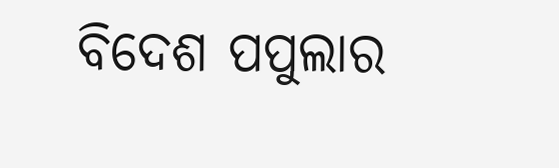ବିଦେଶ ପପୁଲାର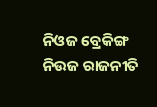ନିଓଜ ବ୍ରେକିଙ୍ଗ ନିଉଜ ରାଜନୀତି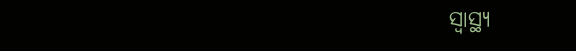ସ୍ୱାସ୍ଥ୍ୟ